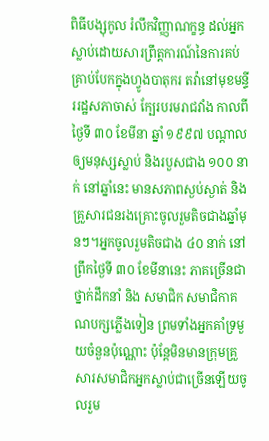ពិធីបង្សុកូល រំលឹកវិញ្ញាណក្ខន្ធ ដល់អ្នកស្លាប់ដោយសារព្រឹត្តការណ៍នៃការគប់គ្រាប់បែកក្នុងហ្វូងបាតុករ តវ៉ានៅមុខមន្ទីររដ្ឋសភាចាស់ ក្បែរបរមរាជវាំង កាលពីថ្ងៃទី ៣០ ខែមីនា ឆ្នាំ ១៩៩៧ បណ្តាលឲ្យមនុស្សស្លាប់ និងរបួសជាង ១០០ នាក់ នៅឆ្នាំនេះ មានសភាពស្ងប់ស្ងាត់ និង គ្រួសារជនរងគ្រោះចូលរួមតិចជាងឆ្នាំមុនៗ។អ្នកចូលរួមតិចជាង ៤០ នាក់ នៅព្រឹកថ្ងៃទី ៣០ ខែមីនានេះ ភាគច្រើនជាថ្នាក់ដឹកនាំ និង សមាជិក សមាជិកាគណបក្សភ្លើងទៀន ព្រមទាំងអ្នកគាំទ្រមួយចំនួនប៉ុណ្ណោះ ប៉ុន្តែមិនមានក្រុមគ្រួសារសមាជិកអ្នកស្លាប់ជាច្រើនឡើយចូលរួម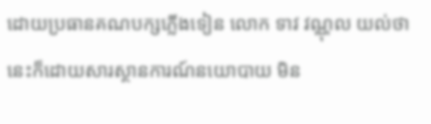ដោយប្រធានគណបក្សភ្លើងទៀន លោក ទាវ វណ្ណុល យល់ថា នេះក៏ដោយសារស្ថានការណ៍នយោបាយ មិន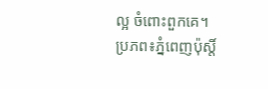ល្អ ចំពោះពួកគេ។
ប្រភព៖ភ្នំពេញប៉ុស្តិ៍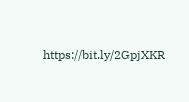https://bit.ly/2GpjXKR